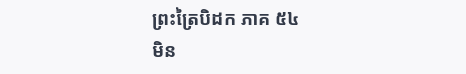ព្រះត្រៃបិដក ភាគ ៥៤
មិន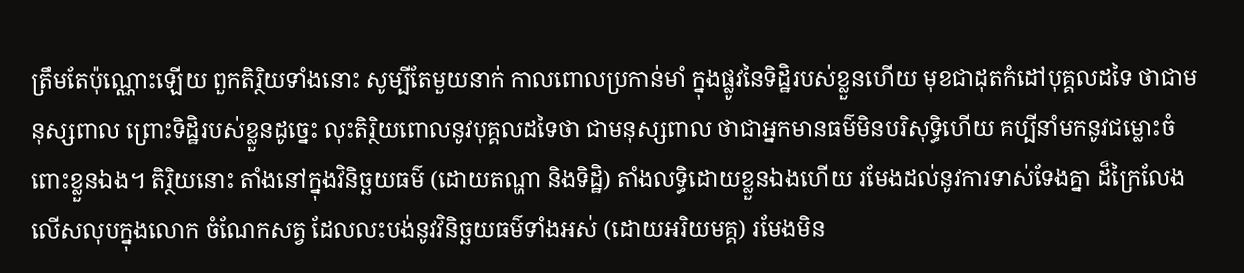ត្រឹមតែប៉ុណ្ណោះឡើយ ពួកតិរិ្ថយទាំងនោះ សូម្បីតែមួយនាក់ កាលពោលប្រកាន់មាំ ក្នុងផ្លូវនៃទិដ្ឋិរបស់ខ្លួនហើយ មុខជាដុតកំដៅបុគ្គលដទៃ ថាជាមនុស្សពាល ព្រោះទិដ្ឋិរបស់ខ្លួនដូច្នេះ លុះតិរិ្ថយពោលនូវបុគ្គលដទៃថា ជាមនុស្សពាល ថាជាអ្នកមានធម៌មិនបរិសុទ្ធិហើយ គប្បីនាំមកនូវជម្លោះចំពោះខ្លួនឯង។ តិរិ្ថយនោះ តាំងនៅក្នុងវិនិច្ឆយធម៌ (ដោយតណ្ហា និងទិដ្ឋិ) តាំងលទ្ធិដោយខ្លួនឯងហើយ រមែងដល់នូវការទាស់ទែងគ្នា ដ៏ក្រៃលែងលើសលុបក្នុងលោក ចំណែកសត្វ ដែលលះបង់នូវវិនិច្ឆយធម៌ទាំងអស់ (ដោយអរិយមគ្គ) រមែងមិន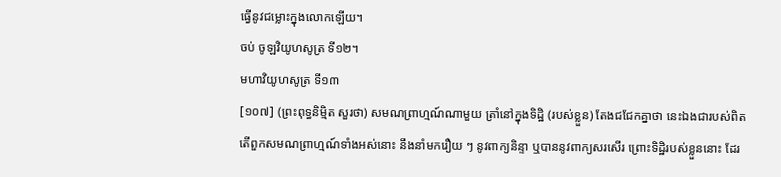ធ្វើនូវជម្លោះក្នុងលោកឡើយ។
ចប់ ចូឡវិយូហសូត្រ ទី១២។
មហាវិយូហសូត្រ ទី១៣
[១០៧] (ព្រះពុទ្ធនិមិ្មត សួរថា) សមណព្រាហ្មណ៍ណាមួយ ត្រាំនៅក្នុងទិដ្ឋិ (របស់ខ្លួន) តែងជជែកគ្នាថា នេះឯងជារបស់ពិត តើពួកសមណព្រាហ្មណ៍ទាំងអស់នោះ នឹងនាំមករឿយ ៗ នូវពាក្យនិន្ទា ឬបាននូវពាក្យសរសើរ ព្រោះទិដ្ឋិរបស់ខ្លួននោះ ដែរ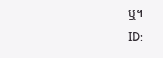ឬ។
ID: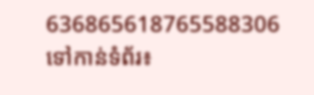636865618765588306
ទៅកាន់ទំព័រ៖